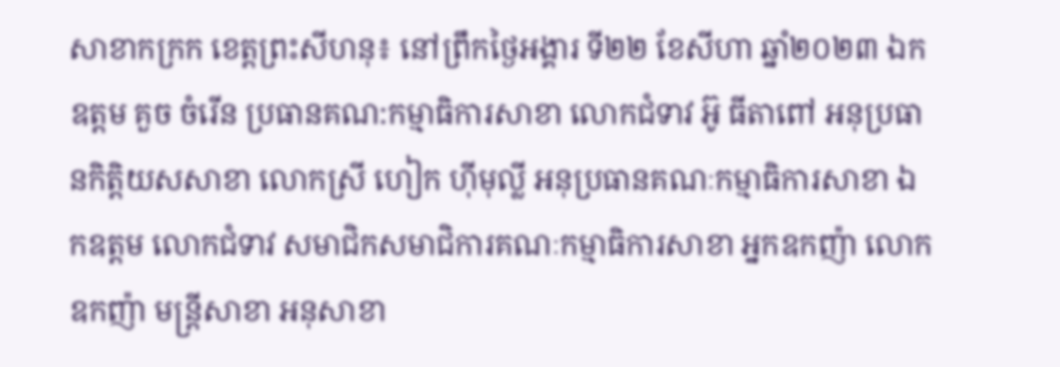សាខាកក្រក ខេត្តព្រះសីហនុ៖ នៅព្រឹកថ្ងៃអង្គារ ទី២២ ខែសីហា ឆ្នាំ២០២៣ ឯកឧត្តម គួច ចំរើន ប្រធានគណ:កម្មាធិការសាខា លោកជំទាវ អ៊ូ ធីតាពៅ អនុប្រធានកិត្តិយសសាខា លោកស្រី ហៀក ហុីមុល្លី អនុប្រធានគណៈកម្មាធិការសាខា ឯកឧត្តម លោកជំទាវ សមាជិកសមាជិការគណៈកម្មាធិការសាខា អ្នកឧកញ៉ា លោកឧកញ៉ា មន្ត្រីសាខា អនុសាខា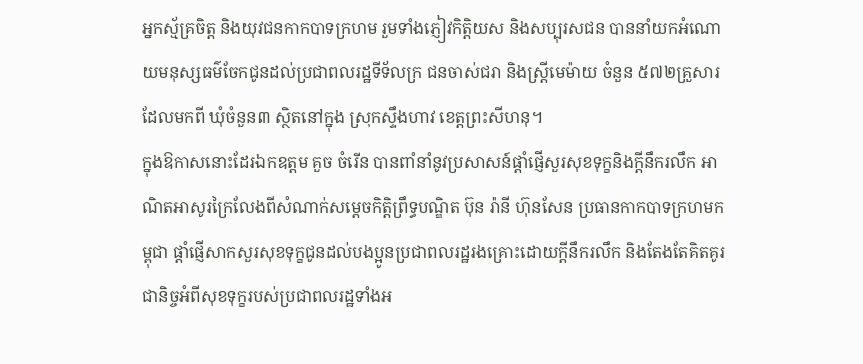អ្នកស្ម័គ្រចិត្ត និងយុវជនកាកបាទក្រហម រួមទាំងភ្ញៀវកិត្តិយស និងសប្បុរសជន បាននាំយកអំណោយមនុស្សធម៌ចែកជូនដល់ប្រជាពលរដ្ឋទីទ័លក្រ ជនចាស់ជរា និងស្ដ្រីមេម៉ាយ ចំនួន ៥៧២គ្រួសារ ដែលមកពី ឃុំចំនួន៣ ស្ថិតនៅក្នុង ស្រុកស្ទឹងហាវ ខេត្តព្រះសីហនុ។
ក្នុងឱកាសនោះដែរឯកឧត្តម គួច ចំរើន បានពាំនាំនូវប្រសាសន៍ផ្ដាំផ្ញើសួរសុខទុក្ខនិងក្ដីនឹករលឹក អាណិតអាសូរក្រៃលែងពីសំណាក់សម្ដេចកិត្តិព្រឹទ្ធបណ្ឌិត ប៊ុន រ៉ានី ហ៊ុនសែន ប្រធានកាកបាទក្រហមកម្ពុជា ផ្ដាំផ្ញើសាកសួរសុខទុក្ខជូនដល់បងប្អូនប្រជាពលរដ្ឋរងគ្រោះដោយក្តីនឹករលឹក និងតែងតែគិតគូរជានិច្ចអំពីសុខទុក្ខរបស់ប្រជាពលរដ្ឋទាំងអ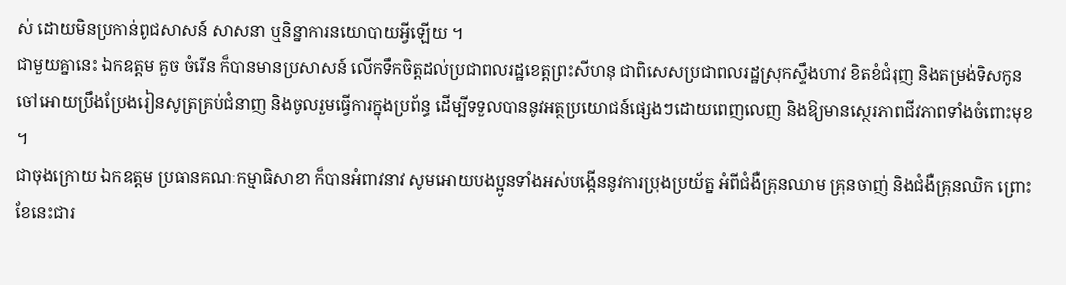ស់ ដោយមិនប្រកាន់ពូជសាសន៍ សាសនា ឬនិន្នាការនយោបាយអ្វីឡើយ ។
ជាមួយគ្នានេះ ឯកឧត្តម គួច ចំរើន ក៏បានមានប្រសាសន៍ លើកទឹកចិត្តដល់ប្រជាពលរដ្ឋខេត្តព្រះសីហនុ ជាពិសេសប្រជាពលរដ្ឋស្រុកស្ទឹងហាវ ខិតខំជំរុញ និងតម្រង់ទិសកូនចៅអោយប្រឹងប្រែងរៀនសូត្រគ្រប់ជំនាញ និងចូលរួមធ្វើការក្នុងប្រព័ន្ធ ដើម្បីទទួលបាននូវអត្ថប្រយោជន៍ផ្សេងៗដោយពេញលេញ និងឱ្យមានស្ថេរភាពជីវភាពទាំងចំពោះមុខ ។
ជាចុងក្រោយ ឯកឧត្តម ប្រធានគណៈកម្មាធិសាខា ក៏បានអំពាវនាវ សូមអោយបងប្អូនទាំងអស់បង្កើននូវការប្រុងប្រយ័ត្ន អំពីជំងឺគ្រុនឈាម គ្រុនចាញ់ និងជំងឺគ្រុនឈិក ព្រោះខែនេះជារ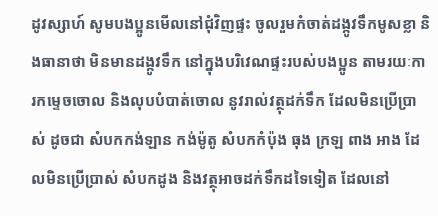ដូវស្សាហ៍ សូមបងប្អូនមើលនៅជុំវិញផ្ទះ ចូលរួមកំចាត់ដង្កូវទឹកមូសខ្លា និងធានាថា មិនមានដង្កូវទឹក នៅក្នុងបរិវេណផ្ទះរបស់បងប្អូន តាមរយៈការកម្ទេចចោល និងលុបបំបាត់ចោល នូវរាល់វត្ថុដក់ទឹក ដែលមិនប្រើប្រាស់ ដូចជា សំបកកង់ឡាន កង់ម៉ូតូ សំបកកំប៉ុង ធុង ក្រឡ ពាង អាង ដែលមិនប្រើប្រាស់ សំបកដូង និងវត្ថុអាចដក់ទឹកដទៃទៀត ដែលនៅ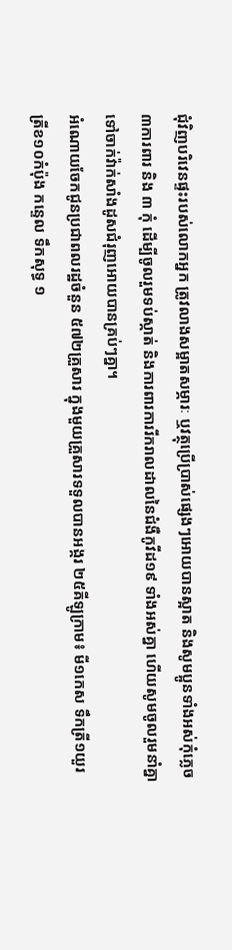ជុំវិញបរិវេនផ្ទះរបស់លោកអ្នក ត្រូវលាងសម្អាតសម្ភារៈ ឬវត្ថុប្រើប្រាស់ផ្សេងៗអោយបានស្អាត និងសូមប្អូនទាំងអស់កុំភ្លេច ៣ការពារ និង ៣ កុំ ដើម្បីចូលរួមទប់ស្កាត់ និងការពារការរីករាលដាលនៃជំងឺកូវីដ១៩ ទាំងអស់គ្នា ហើយសូមចូលរួមនាំគ្នាទៅចាក់វ៉ាក់សាំងដូសជំរុញអោយបានគ្រប់ៗគ្នា។
អំណោយចែកជូនប្រជាពលរដ្ឋចំនួន ៥៧២គ្រួសារ ក្នុងមួយគ្រួសារទទួលបានអង្ករ ២៥គីឡូក្រាម៖ មី១កេស ទឹកត្រី១យួរ ត្រីខ១០កំប៉ុង កន្ទេល ទឹកសុទ្ធ ១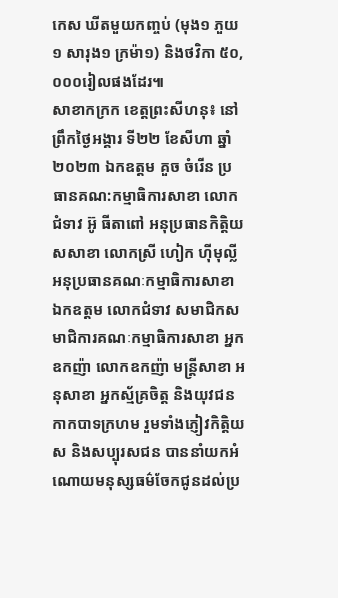កេស ឃីតមួយកញ្ចប់ (មុង១ ភួយ១ សារុង១ ក្រម៉ា១) និងថវិកា ៥០,០០០រៀលផងដែរ៕
សាខាកក្រក ខេត្តព្រះសីហនុ៖ នៅព្រឹកថ្ងៃអង្គារ ទី២២ ខែសីហា ឆ្នាំ២០២៣ ឯកឧត្តម គួច ចំរើន ប្រធានគណ:កម្មាធិការសាខា លោកជំទាវ អ៊ូ ធីតាពៅ អនុប្រធានកិត្តិយសសាខា លោកស្រី ហៀក ហុីមុល្លី អនុប្រធានគណៈកម្មាធិការសាខា ឯកឧត្តម លោកជំទាវ សមាជិកសមាជិការគណៈកម្មាធិការសាខា អ្នកឧកញ៉ា លោកឧកញ៉ា មន្ត្រីសាខា អនុសាខា អ្នកស្ម័គ្រចិត្ត និងយុវជនកាកបាទក្រហម រួមទាំងភ្ញៀវកិត្តិយស និងសប្បុរសជន បាននាំយកអំណោយមនុស្សធម៌ចែកជូនដល់ប្រ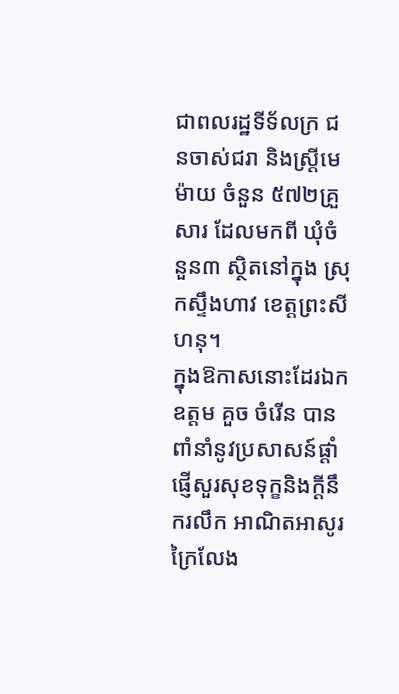ជាពលរដ្ឋទីទ័លក្រ ជនចាស់ជរា និងស្ដ្រីមេម៉ាយ ចំនួន ៥៧២គ្រួសារ ដែលមកពី ឃុំចំនួន៣ ស្ថិតនៅក្នុង ស្រុកស្ទឹងហាវ ខេត្តព្រះសីហនុ។
ក្នុងឱកាសនោះដែរឯកឧត្តម គួច ចំរើន បានពាំនាំនូវប្រសាសន៍ផ្ដាំផ្ញើសួរសុខទុក្ខនិងក្ដីនឹករលឹក អាណិតអាសូរក្រៃលែង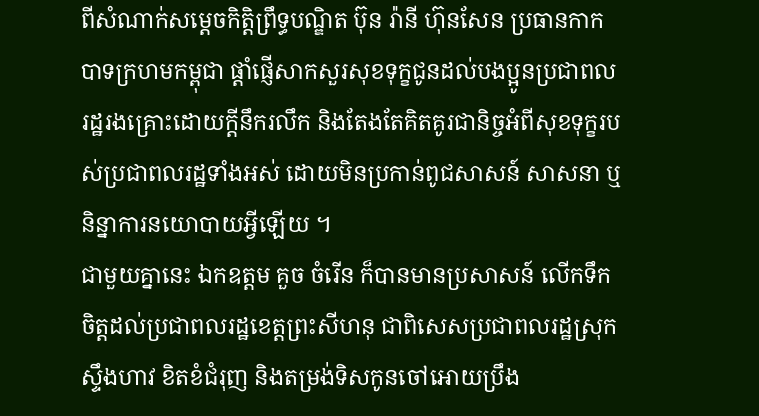ពីសំណាក់សម្ដេចកិត្តិព្រឹទ្ធបណ្ឌិត ប៊ុន រ៉ានី ហ៊ុនសែន ប្រធានកាកបាទក្រហមកម្ពុជា ផ្ដាំផ្ញើសាកសួរសុខទុក្ខជូនដល់បងប្អូនប្រជាពលរដ្ឋរងគ្រោះដោយក្តីនឹករលឹក និងតែងតែគិតគូរជានិច្ចអំពីសុខទុក្ខរបស់ប្រជាពលរដ្ឋទាំងអស់ ដោយមិនប្រកាន់ពូជសាសន៍ សាសនា ឬនិន្នាការនយោបាយអ្វីឡើយ ។
ជាមួយគ្នានេះ ឯកឧត្តម គួច ចំរើន ក៏បានមានប្រសាសន៍ លើកទឹកចិត្តដល់ប្រជាពលរដ្ឋខេត្តព្រះសីហនុ ជាពិសេសប្រជាពលរដ្ឋស្រុកស្ទឹងហាវ ខិតខំជំរុញ និងតម្រង់ទិសកូនចៅអោយប្រឹង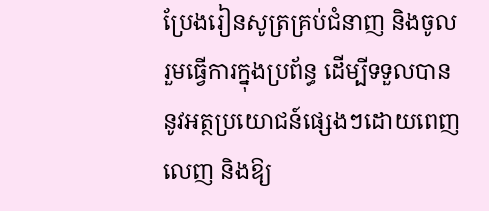ប្រែងរៀនសូត្រគ្រប់ជំនាញ និងចូលរួមធ្វើការក្នុងប្រព័ន្ធ ដើម្បីទទួលបាននូវអត្ថប្រយោជន៍ផ្សេងៗដោយពេញលេញ និងឱ្យ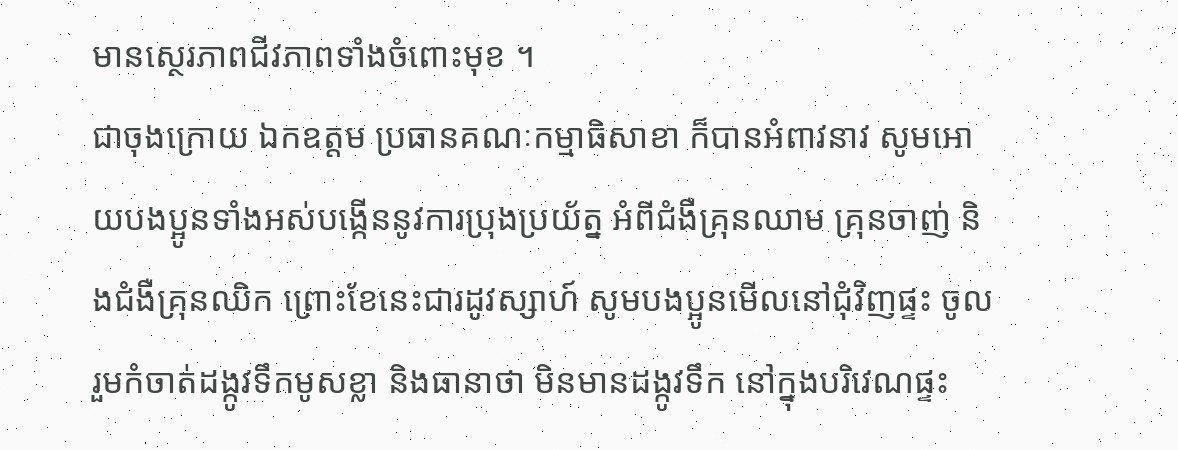មានស្ថេរភាពជីវភាពទាំងចំពោះមុខ ។
ជាចុងក្រោយ ឯកឧត្តម ប្រធានគណៈកម្មាធិសាខា ក៏បានអំពាវនាវ សូមអោយបងប្អូនទាំងអស់បង្កើននូវការប្រុងប្រយ័ត្ន អំពីជំងឺគ្រុនឈាម គ្រុនចាញ់ និងជំងឺគ្រុនឈិក ព្រោះខែនេះជារដូវស្សាហ៍ សូមបងប្អូនមើលនៅជុំវិញផ្ទះ ចូលរួមកំចាត់ដង្កូវទឹកមូសខ្លា និងធានាថា មិនមានដង្កូវទឹក នៅក្នុងបរិវេណផ្ទះ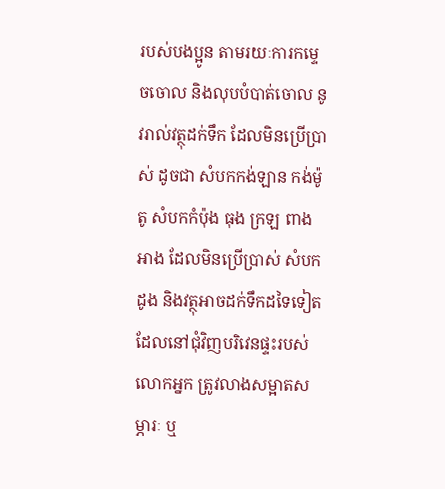របស់បងប្អូន តាមរយៈការកម្ទេចចោល និងលុបបំបាត់ចោល នូវរាល់វត្ថុដក់ទឹក ដែលមិនប្រើប្រាស់ ដូចជា សំបកកង់ឡាន កង់ម៉ូតូ សំបកកំប៉ុង ធុង ក្រឡ ពាង អាង ដែលមិនប្រើប្រាស់ សំបកដូង និងវត្ថុអាចដក់ទឹកដទៃទៀត ដែលនៅជុំវិញបរិវេនផ្ទះរបស់លោកអ្នក ត្រូវលាងសម្អាតសម្ភារៈ ឬ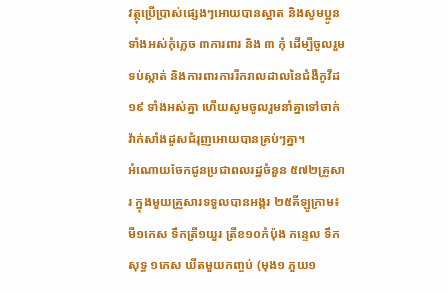វត្ថុប្រើប្រាស់ផ្សេងៗអោយបានស្អាត និងសូមប្អូនទាំងអស់កុំភ្លេច ៣ការពារ និង ៣ កុំ ដើម្បីចូលរួមទប់ស្កាត់ និងការពារការរីករាលដាលនៃជំងឺកូវីដ១៩ ទាំងអស់គ្នា ហើយសូមចូលរួមនាំគ្នាទៅចាក់វ៉ាក់សាំងដូសជំរុញអោយបានគ្រប់ៗគ្នា។
អំណោយចែកជូនប្រជាពលរដ្ឋចំនួន ៥៧២គ្រួសារ ក្នុងមួយគ្រួសារទទួលបានអង្ករ ២៥គីឡូក្រាម៖ មី១កេស ទឹកត្រី១យួរ ត្រីខ១០កំប៉ុង កន្ទេល ទឹកសុទ្ធ ១កេស ឃីតមួយកញ្ចប់ (មុង១ ភួយ១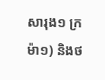សារុង១ ក្រម៉ា១) និងថ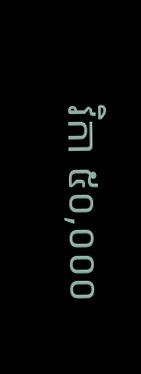វិកា ៥០,០០០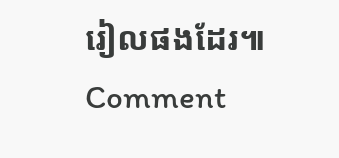រៀលផងដែរ៕
Comment